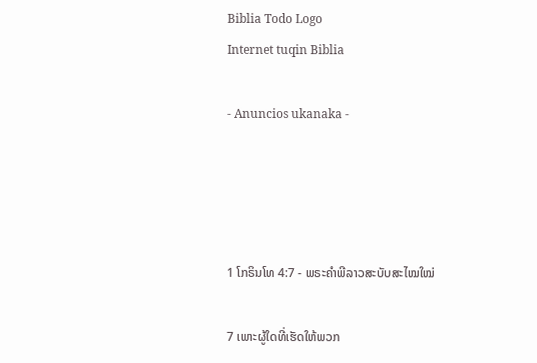Biblia Todo Logo
Internet tuqin Biblia

- Anuncios ukanaka -




1 ໂກຣິນໂທ 4:7 - ພຣະຄຳພີລາວສະບັບສະໄໝໃໝ່

7 ເພາະຜູ້ໃດທີ່ເຮັດໃຫ້ພວກ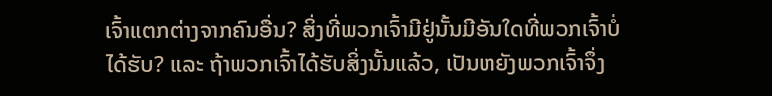ເຈົ້າແຕກຕ່າງຈາກຄົນອື່ນ? ສິ່ງທີ່ພວກເຈົ້າມີຢູ່ນັ້ນມີອັນໃດທີ່ພວກເຈົ້າບໍ່ໄດ້ຮັບ? ແລະ ຖ້າພວກເຈົ້າໄດ້ຮັບສິ່ງນັ້ນແລ້ວ, ເປັນຫຍັງພວກເຈົ້າຈຶ່ງ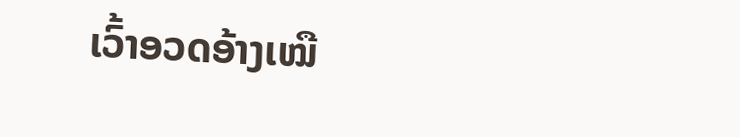ເວົ້າອວດອ້າງເໝື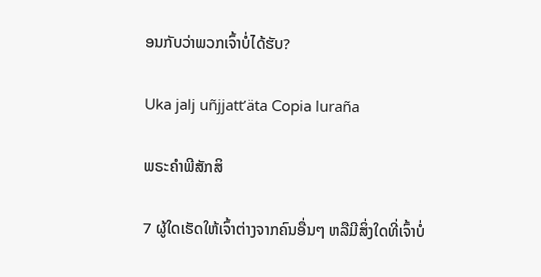ອນກັບວ່າພວກເຈົ້າບໍ່ໄດ້ຮັບ?

Uka jalj uñjjattʼäta Copia luraña

ພຣະຄຳພີສັກສິ

7 ຜູ້ໃດເຮັດໃຫ້ເຈົ້າຕ່າງຈາກຄົນອື່ນໆ ຫລືມີສິ່ງໃດທີ່ເຈົ້າບໍ່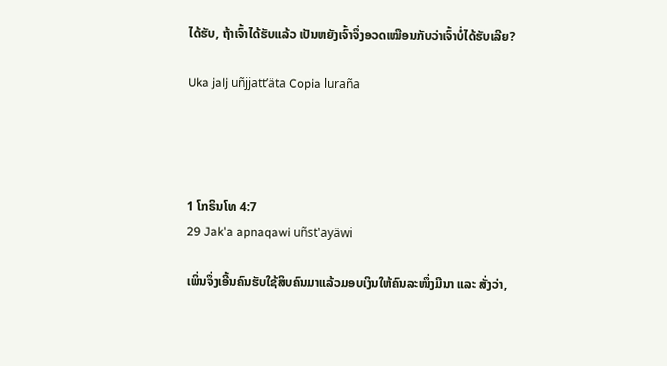ໄດ້ຮັບ, ຖ້າເຈົ້າໄດ້ຮັບແລ້ວ ເປັນຫຍັງເຈົ້າຈຶ່ງອວດເໝືອນກັບວ່າເຈົ້າບໍ່ໄດ້ຮັບເລີຍ?

Uka jalj uñjjattʼäta Copia luraña




1 ໂກຣິນໂທ 4:7
29 Jak'a apnaqawi uñst'ayäwi

ເພິ່ນຈຶ່ງເອີ້ນຄົນຮັບໃຊ້ສິບຄົນມາແລ້ວມອບເງິນໃຫ້ຄົນລະໜຶ່ງມີນາ ແລະ ສັ່ງວ່າ,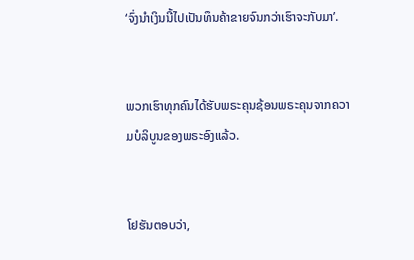‘ຈົ່ງນຳເງິນນີ້ໄປເປັນທຶນຄ້າຂາຍຈົນກວ່າເຮົາຈະກັບມາ’.


ພວກເຮົາທຸກຄົນໄດ້ຮັບພຣະຄຸນຊ້ອນພຣະຄຸນຈາກຄວາມບໍລິບູນຂອງພຣະອົງແລ້ວ.


ໂຢຮັນຕອບວ່າ,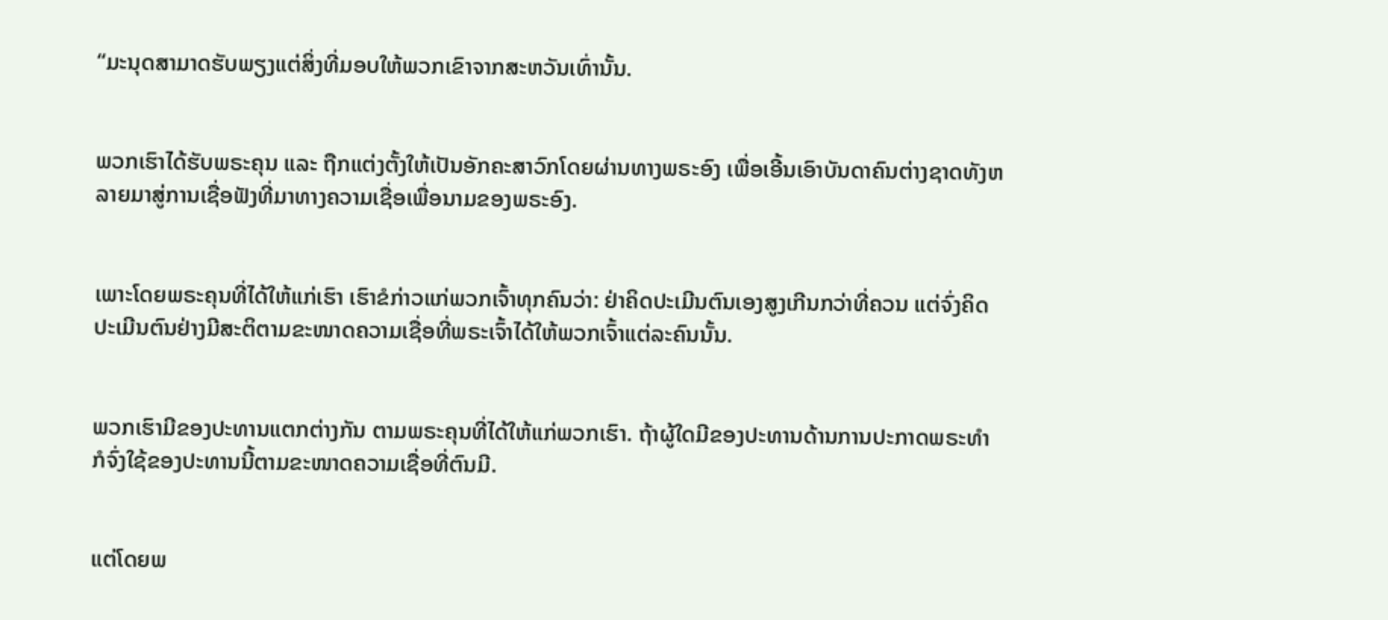“ມະນຸດສາມາດຮັບພຽງແຕ່ສິ່ງທີ່ມອບໃຫ້ພວກເຂົາຈາກສະຫວັນເທົ່ານັ້ນ.


ພວກເຮົາໄດ້ຮັບພຣະຄຸນ ແລະ ຖືກແຕ່ງຕັ້ງໃຫ້ເປັນອັກຄະສາວົກໂດຍຜ່ານທາງພຣະອົງ ເພື່ອເອີ້ນເອົາບັນດາຄົນຕ່າງຊາດທັງຫລາຍມາສູ່ການເຊື່ອຟັງທີ່ມາທາງຄວາມເຊື່ອເພື່ອນາມຂອງພຣະອົງ.


ເພາະໂດຍພຣະຄຸນທີ່ໄດ້ໃຫ້ແກ່ເຮົາ ເຮົາຂໍກ່າວແກ່ພວກເຈົ້າທຸກຄົນວ່າ: ຢ່າຄິດປະເມີນຕົນເອງສູງເກີນກວ່າທີ່ຄວນ ແຕ່ຈົ່ງຄິດປະເມີນຕົນຢ່າງມີສະຕິຕາມຂະໜາດຄວາມເຊື່ອທີ່ພຣະເຈົ້າໄດ້ໃຫ້ພວກເຈົ້າແຕ່ລະຄົນນັ້ນ.


ພວກເຮົາມີຂອງປະທານແຕກຕ່າງກັນ ຕາມພຣະຄຸນທີ່ໄດ້ໃຫ້ແກ່ພວກເຮົາ. ຖ້າຜູ້ໃດມີຂອງປະທານດ້ານການປະກາດພຣະທຳ ກໍຈົ່ງໃຊ້ຂອງປະທານນີ້ຕາມຂະໜາດຄວາມເຊື່ອທີ່ຕົນມີ.


ແຕ່ໂດຍພ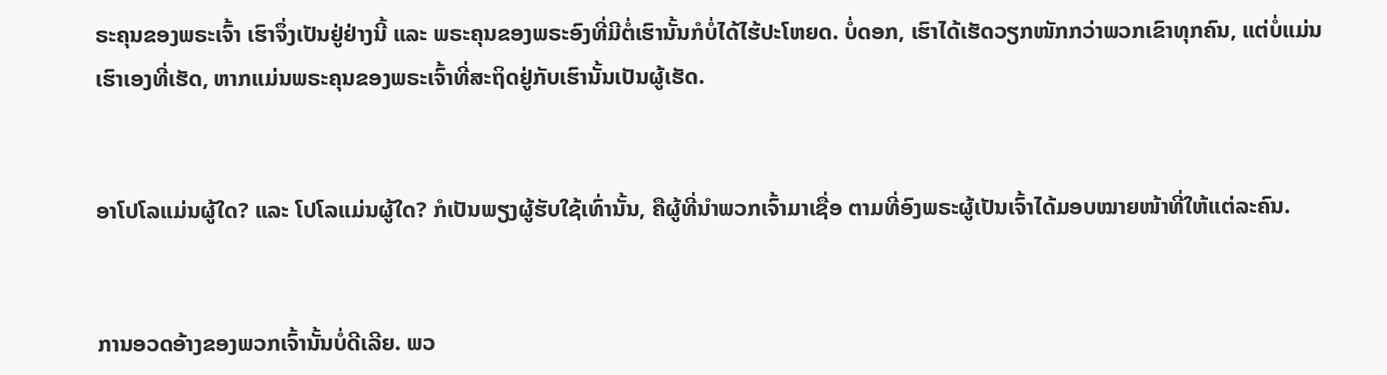ຣະຄຸນຂອງພຣະເຈົ້າ ເຮົາຈຶ່ງເປັນຢູ່ຢ່າງນີ້ ແລະ ພຣະຄຸນຂອງພຣະອົງທີ່ມີຕໍ່ເຮົານັ້ນກໍບໍ່ໄດ້ໄຮ້ປະໂຫຍດ. ບໍ່ດອກ, ເຮົາໄດ້ເຮັດວຽກໜັກກວ່າພວກເຂົາທຸກຄົນ, ແຕ່ບໍ່ແມ່ນເຮົາເອງທີ່ເຮັດ, ຫາກແມ່ນພຣະຄຸນຂອງພຣະເຈົ້າທີ່ສະຖິດຢູ່ກັບເຮົານັ້ນເປັນຜູ້ເຮັດ.


ອາໂປໂລແມ່ນຜູ້ໃດ? ແລະ ໂປໂລແມ່ນຜູ້ໃດ? ກໍເປັນພຽງຜູ້ຮັບໃຊ້ເທົ່ານັ້ນ, ຄືຜູ້ທີ່ນຳພວກເຈົ້າມາເຊື່ອ ຕາມທີ່ອົງພຣະຜູ້ເປັນເຈົ້າໄດ້ມອບໝາຍໜ້າທີ່ໃຫ້ແຕ່ລະຄົນ.


ການອວດອ້າງຂອງພວກເຈົ້ານັ້ນບໍ່ດີເລີຍ. ພວ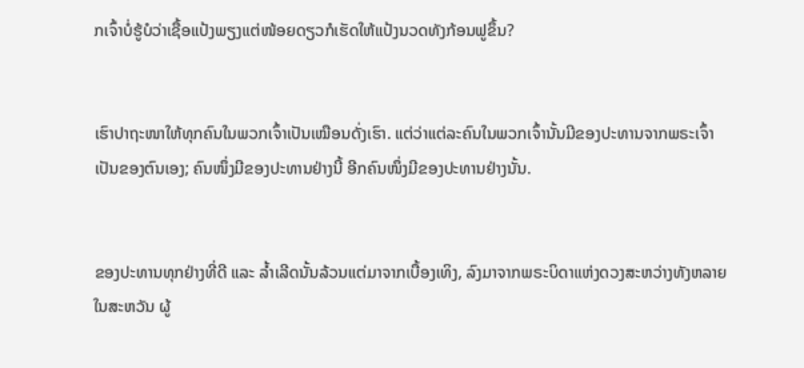ກເຈົ້າບໍ່ຮູ້ບໍວ່າເຊື້ອແປ້ງພຽງແຕ່ໜ້ອຍດຽວກໍເຮັດໃຫ້ແປ້ງນວດທັງກ້ອນຟູຂຶ້ນ?


ເຮົາປາຖະໜາໃຫ້ທຸກຄົນໃນພວກເຈົ້າເປັນເໝືອນດັ່ງເຮົາ. ແຕ່ວ່າແຕ່ລະຄົນໃນພວກເຈົ້ານັ້ນມີຂອງປະທານຈາກພຣະເຈົ້າເປັນຂອງຕົນເອງ; ຄົນໜຶ່ງມີຂອງປະທານຢ່າງນີ້ ອີກຄົນໜຶ່ງມີຂອງປະທານຢ່າງນັ້ນ.


ຂອງປະທານທຸກຢ່າງທີ່ດີ ແລະ ລ້ຳເລີດນັ້ນລ້ວນແຕ່ມາຈາກເບື້ອງເທິງ, ລົງມາຈາກພຣະບິດາແຫ່ງດວງສະຫວ່າງທັງຫລາຍໃນສະຫວັນ ຜູ້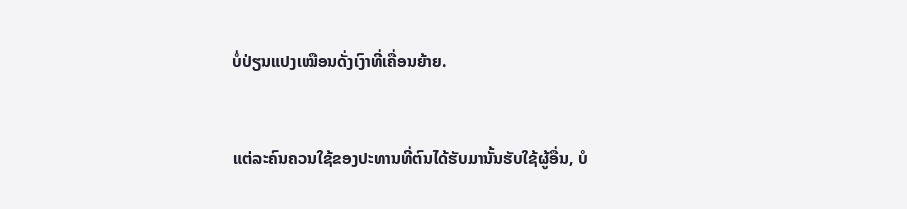ບໍ່ປ່ຽນແປງເໝືອນດັ່ງເງົາທີ່ເຄື່ອນຍ້າຍ.


ແຕ່ລະຄົນຄວນໃຊ້ຂອງປະທານທີ່ຕົນໄດ້ຮັບມານັ້ນຮັບໃຊ້ຜູ້ອື່ນ, ບໍ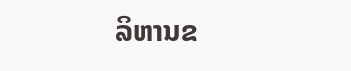ລິຫານຂ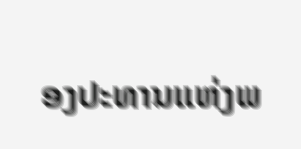ອງປະທານແຫ່ງພ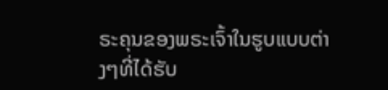ຣະຄຸນຂອງພຣະເຈົ້າໃນຮູບແບບຕ່າງໆທີ່ໄດ້ຮັບ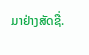ມາຢ່າງສັດຊື່.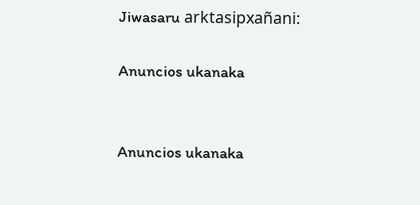Jiwasaru arktasipxañani:

Anuncios ukanaka


Anuncios ukanaka